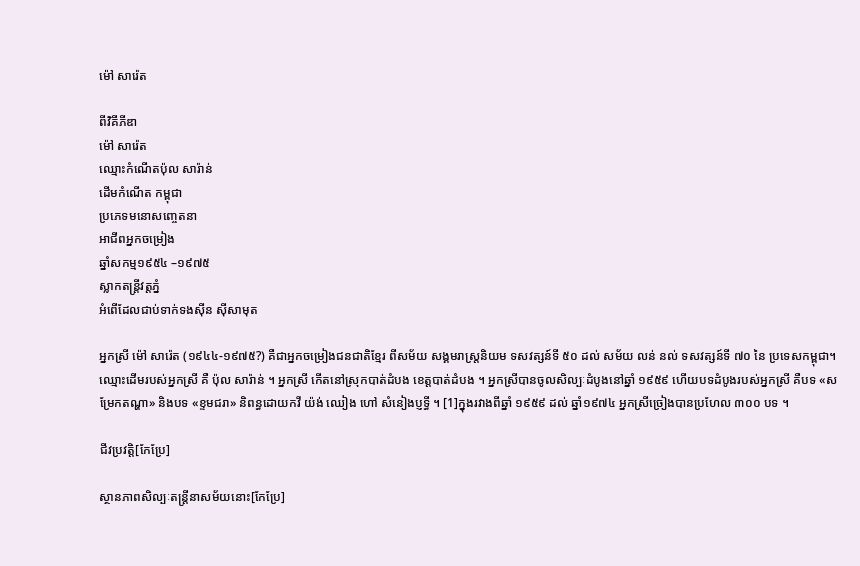ម៉ៅ សារ៉េត

ពីវិគីភីឌា
ម៉ៅ សារ៉េត
ឈ្មោះកំណើតប៉ុល សារ៉ាន់
ដើមកំណើត កម្ពុជា
ប្រភេទមនោសញ្ចេតនា
អាជីពអ្នកចម្រៀង
ឆ្នាំសកម្ម១៩៥៤ –១៩៧៥
ស្លាកតន្ត្រីវត្តភ្នំ
អំពើដែលជាប់ទាក់ទងស៊ីន ស៊ីសាមុត

អ្នកស្រី ម៉ៅ សារ៉េត (១៩៤៤-១៩៧៥?) គឺជាអ្នកចម្រៀងជនជាតិខ្មែរ ពីសម័យ សង្គមរាស្ត្រនិយម ទសវត្សន៍ទី ៥០ ដល់ សម័យ លន់ នល់ ទសវត្សន៍ទី ៧០ នៃ ប្រទេសកម្ពុជា។ ឈ្មោះដើមរបស់អ្នកស្រី គឺ ប៉ុល សារ៉ាន់ ។ អ្នកស្រី កើតនៅស្រុកបាត់ដំបង ខេត្តបាត់ដំបង ។ អ្នកស្រីបានចូលសិល្បៈដំបូងនៅឆ្នាំ ១៩៥៩ ហើយបទដំបូងរបស់អ្នកស្រី គឺបទ «សម្រែកតណ្ហា» និងបទ «ខ្ទមជរា» និពន្ធដោយកវី យ៉ង់ ឈៀង ហៅ សំនៀងប្ញទ្ធី ។ [1]ក្នុងរវាងពីឆ្នាំ ១៩៥៩ ដល់ ឆ្នាំ១៩៧៤ អ្នកស្រីច្រៀងបានប្រហែល ៣០០ បទ ។

ជីវប្រវត្តិ[កែប្រែ]

ស្ថានភាពសិល្បៈតន្ត្រីនាសម័យនោះ[កែប្រែ]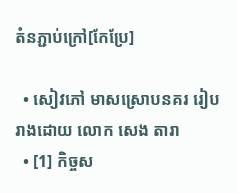តំនភ្ជាប់ក្រៅ[កែប្រែ]

  • សៀវភៅ មាសស្រោបនគរ រៀបរាងដោយ លោក សេង តារា
  • [1] កិច្ចស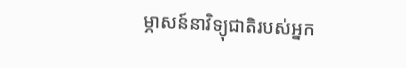ម្ភាសន៍នាវិទ្យុជាតិរបស់អ្នក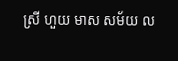ស្រី ហួយ មាស សម័យ ល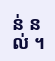ន់ នល់ ។